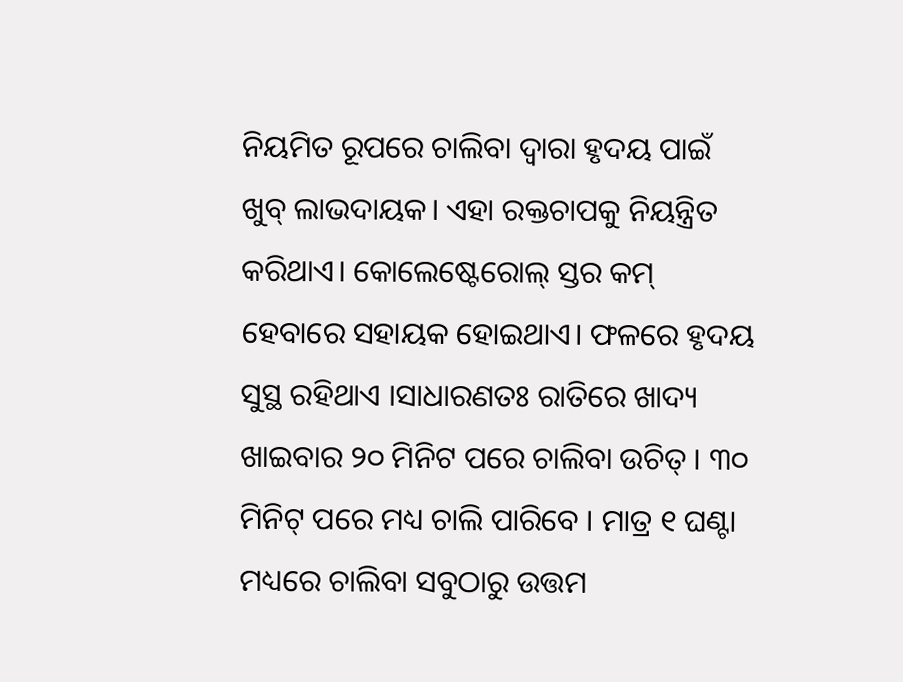ନିୟମିତ ରୂପରେ ଚାଲିବା ଦ୍ୱାରା ହୃଦୟ ପାଇଁ ଖୁବ୍ ଲାଭଦାୟକ। ଏହା ରକ୍ତଚାପକୁ ନିୟନ୍ତ୍ରିତ କରିଥାଏ। କୋଲେଷ୍ଟେରୋଲ୍ ସ୍ତର କମ୍ ହେବାରେ ସହାୟକ ହୋଇଥାଏ। ଫଳରେ ହୃଦୟ ସୁସ୍ଥ ରହିଥାଏ ।ସାଧାରଣତଃ ରାତିରେ ଖାଦ୍ୟ ଖାଇବାର ୨୦ ମିନିଟ ପରେ ଚାଲିବା ଉଚିତ୍ । ୩୦ ମିନିଟ୍ ପରେ ମଧ୍ୟ ଚାଲି ପାରିବେ । ମାତ୍ର ୧ ଘଣ୍ଟା ମଧ୍ୟରେ ଚାଲିବା ସବୁଠାରୁ ଉତ୍ତମ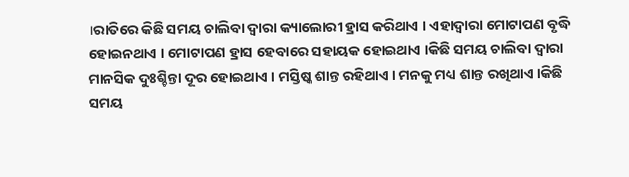।ରାତିରେ କିଛି ସମୟ ଚାଲିବା ଦ୍ୱାରା କ୍ୟାଲୋରୀ ହ୍ରାସ କରିଥାଏ । ଏହାଦ୍ୱାରା ମୋଟାପଣ ବୃଦ୍ଧି ହୋଇନଥାଏ । ମୋଟାପଣ ହ୍ରାସ ହେବାରେ ସହାୟକ ହୋଇଥାଏ ।କିଛି ସମୟ ଚାଲିବା ଦ୍ୱାରା ମାନସିକ ଦୁଃଶ୍ଚିନ୍ତା ଦୂର ହୋଇଥାଏ । ମସ୍ତିଷ୍କ ଶାନ୍ତ ରହିଥାଏ । ମନକୁ ମଧ୍ୟ ଶାନ୍ତ ରଖିଥାଏ ।କିଛି ସମୟ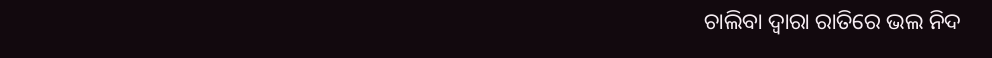ଚାଲିବା ଦ୍ୱାରା ରାତିରେ ଭଲ ନିଦ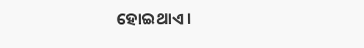ହୋଇଥାଏ ।